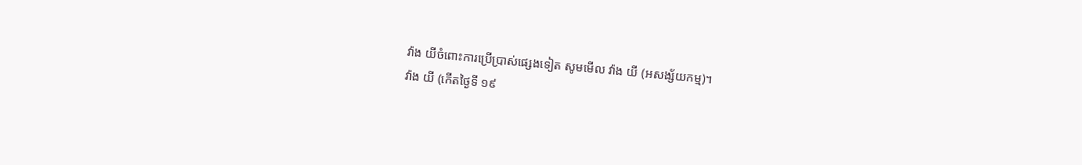វ៉ាង យីចំពោះការប្រើប្រាស់ផ្សេងទៀត សូមមើល វ៉ាង យី (អសង្ស័យកម្ម)។
វ៉ាង យី (កើតថ្ងៃទី ១៩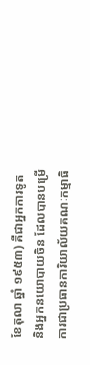ខែតុលា ឆ្នាំ ១៩៥៣) គឺជាអ្នកការទូត និងអ្នកនយោបាយចិន ដែលបានបម្រើការជាប្រធានការិយាល័យគណៈកម្មាធិ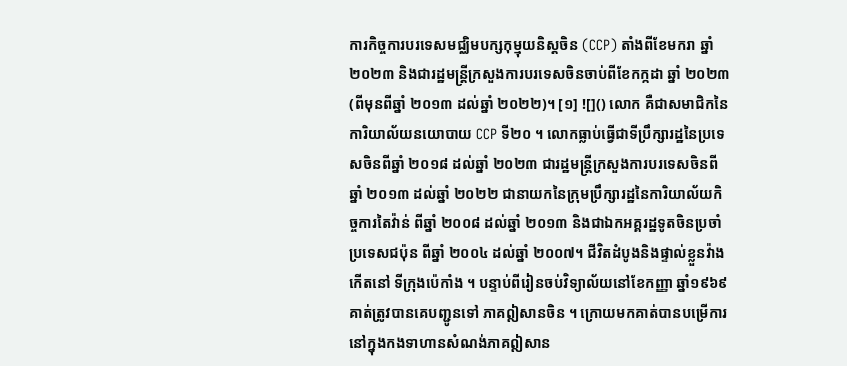ការកិច្ចការបរទេសមជ្ឈិមបក្សកុម្មុយនិស្តចិន (CCP) តាំងពីខែមករា ឆ្នាំ ២០២៣ និងជារដ្ឋមន្ត្រីក្រសួងការបរទេសចិនចាប់ពីខែកក្កដា ឆ្នាំ ២០២៣ (ពីមុនពីឆ្នាំ ២០១៣ ដល់ឆ្នាំ ២០២២)។ [១] ![]() លោក គឺជាសមាជិកនៃការិយាល័យនយោបាយ CCP ទី២០ ។ លោកធ្លាប់ធ្វើជាទីប្រឹក្សារដ្ឋនៃប្រទេសចិនពីឆ្នាំ ២០១៨ ដល់ឆ្នាំ ២០២៣ ជារដ្ឋមន្ត្រីក្រសួងការបរទេសចិនពីឆ្នាំ ២០១៣ ដល់ឆ្នាំ ២០២២ ជានាយកនៃក្រុមប្រឹក្សារដ្ឋនៃការិយាល័យកិច្ចការតៃវ៉ាន់ ពីឆ្នាំ ២០០៨ ដល់ឆ្នាំ ២០១៣ និងជាឯកអគ្គរដ្ឋទូតចិនប្រចាំប្រទេសជប៉ុន ពីឆ្នាំ ២០០៤ ដល់ឆ្នាំ ២០០៧។ ជីវិតដំបូងនិងផ្ទាល់ខ្លួនវ៉ាង កើតនៅ ទីក្រុងប៉េកាំង ។ បន្ទាប់ពីរៀនចប់វិទ្យាល័យនៅខែកញ្ញា ឆ្នាំ១៩៦៩ គាត់ត្រូវបានគេបញ្ជូនទៅ ភាគឦសានចិន ។ ក្រោយមកគាត់បានបម្រើការនៅក្នុងកងទាហានសំណង់ភាគឦសាន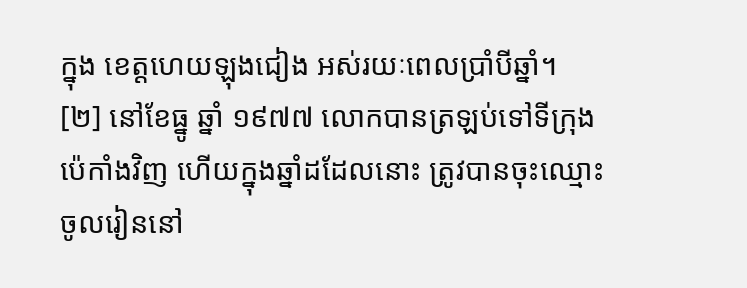ក្នុង ខេត្តហេយឡុងជៀង អស់រយៈពេលប្រាំបីឆ្នាំ។ [២] នៅខែធ្នូ ឆ្នាំ ១៩៧៧ លោកបានត្រឡប់ទៅទីក្រុងប៉េកាំងវិញ ហើយក្នុងឆ្នាំដដែលនោះ ត្រូវបានចុះឈ្មោះចូលរៀននៅ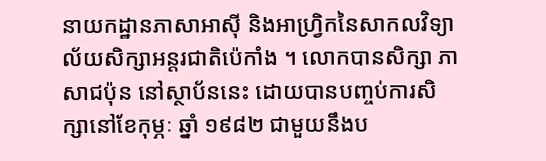នាយកដ្ឋានភាសាអាស៊ី និងអាហ្រ្វិកនៃសាកលវិទ្យាល័យសិក្សាអន្តរជាតិប៉េកាំង ។ លោកបានសិក្សា ភាសាជប៉ុន នៅស្ថាប័ននេះ ដោយបានបញ្ចប់ការសិក្សានៅខែកុម្ភៈ ឆ្នាំ ១៩៨២ ជាមួយនឹងប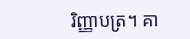រិញ្ញាបត្រ។ គា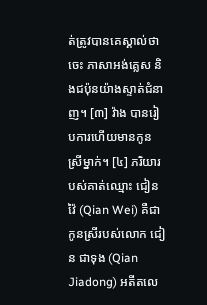ត់ត្រូវបានគេស្គាល់ថាចេះ ភាសាអង់គ្លេស និងជប៉ុនយ៉ាងស្ទាត់ជំនាញ។ [៣] វ៉ាង បានរៀបការហើយមានកូនស្រីម្នាក់។ [៤] ភរិយារបស់គាត់ឈ្មោះ ជៀន វ៉ៃ (Qian Wei) គឺជាកូនស្រីរបស់លោក ជៀន ជាទុង (Qian Jiadong) អតីតលេ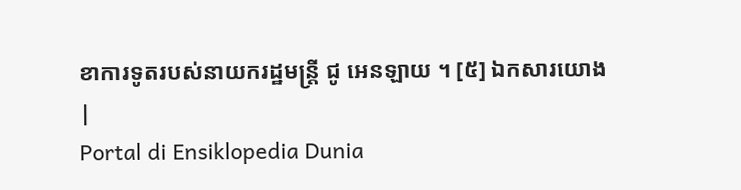ខាការទូតរបស់នាយករដ្ឋមន្ត្រី ជូ អេនឡាយ ។ [៥] ឯកសារយោង
|
Portal di Ensiklopedia Dunia